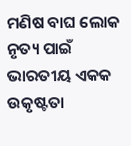ମଣିଷ ବାଘ ଲୋକ ନୃତ୍ୟ ପାଇଁ ଭାରତୀୟ ଏକକ ଉକୃଷ୍ଟତା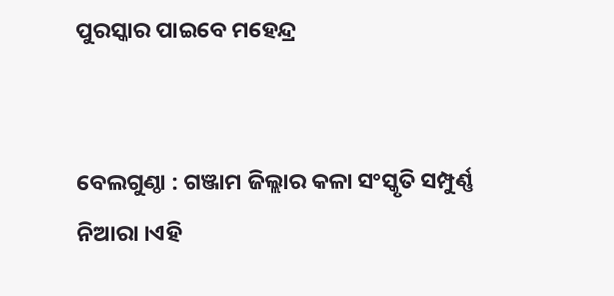ପୁରସ୍କାର ପାଇବେ ମହେନ୍ଦ୍ର


ବେଲଗୁଣ୍ଠା : ଗଞ୍ଜାମ ଜିଲ୍ଲାର କଳା ସଂସ୍କୃତି ସମ୍ପୁର୍ଣ୍ଣ ନିଆରା ।ଏହି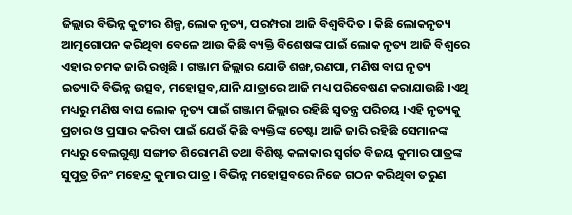ଜିଲ୍ଲାର ବିଭିନ୍ନ କୁଟୀର ଶିଳ୍ପ,ଲୋକ ନୃତ୍ୟ, ପରମ୍ପରା ଆଜି ବିଶ୍ବବିଦିତ । କିଛି ଲୋକନୃତ୍ୟ ଆତ୍ମଗୋପନ କରିଥିବା ବେଳେ ଆଉ କିଛି ବ୍ୟକ୍ତି ବିଶେଷଙ୍କ ପାଇଁ ଲୋକ ନୃତ୍ୟ ଆଜି ବିଶ୍ୱରେ ଏହାର ଚମକ ଜାରି ରଖିଛି । ଗଞ୍ଜାମ ଜିଲ୍ଲାର ଯୋଡି ଶଙ୍ଖ,ରଣପା, ମଣିଷ ବାଘ ନୃତ୍ୟ ଇତ୍ୟାଦି ବିଭିନ୍ନ ଉତ୍ସବ, ମହୋତ୍ସବ,ଯାନି ଯାତ୍ରାରେ ଆଜି ମଧ୍ୟ ପରିବେଷଣ କରାଯାଉଛି ।ଏଥି ମଧ୍ୟରୁ ମଣିଷ ବାଘ ଲୋକ ନୃତ୍ୟ ପାଇଁ ଗଞ୍ଜାମ ଜିଲ୍ଲାର ରହିଛି ସ୍ୱତନ୍ତ୍ର ପରିଚୟ ।ଏହି ନୃତ୍ୟକୁ ପ୍ରଚାର ଓ ପ୍ରସାର କରିବା ପାଇଁ ଯେଉଁ କିଛି ବ୍ୟକ୍ତିଙ୍କ ଚେଷ୍ଟା ଆଜି ଜାରି ରହିଛି ସେମାନଙ୍କ ମଧ୍ୟରୁ ବେଲଗୁଣ୍ଠା ସଙ୍ଗୀତ ଶିରୋମଣି ତଥା ବିଶିଷ୍ଟ କଳାକାର ସ୍ୱର୍ଗତ ବିଜୟ କୁମାର ପାତ୍ରଙ୍କ ସୁପୁତ୍ର ଚିନଂ ମହେନ୍ଦ୍ର କୁମାର ପାତ୍ର । ବିଭିନ୍ନ ମହୋତ୍ସବରେ ନିଜେ ଗଠନ କରିଥିବା ତରୁଣ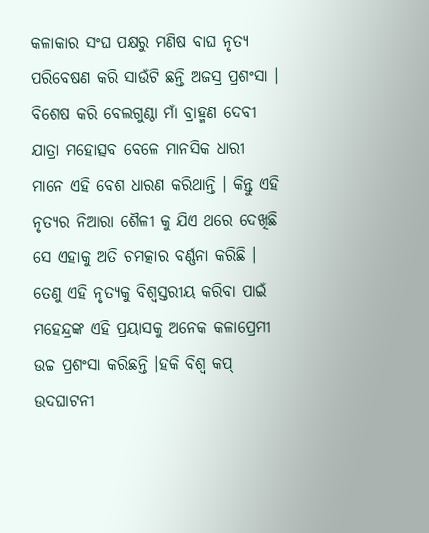କଳାକାର ସଂଘ ପକ୍ଷରୁ ମଣିଷ ବାଘ ନୃତ୍ୟ ପରିବେଷଣ କରି ସାଉଁଟି ଛନ୍ତି ଅଜସ୍ର ପ୍ରଶଂସା । ବିଶେଷ କରି ବେଲଗୁଣ୍ଠା ମାଁ ବ୍ରାହ୍ମଣ ଦେବୀ ଯାତ୍ରା ମହୋତ୍ସବ ବେଳେ ମାନସିକ ଧାରୀ ମାନେ ଏହି ବେଶ ଧାରଣ କରିଥାନ୍ତି । କିନ୍ତୁ ଏହି ନୃତ୍ୟର ନିଆରା ଶୈଳୀ କୁ ଯିଏ ଥରେ ଦେଖିଛି ସେ ଏହାକୁ ଅତି ଚମତ୍କାର ବର୍ଣ୍ଣନା କରିଛି । ତେଣୁ ଏହି ନୃତ୍ୟକୁ ବିଶ୍ୱସ୍ତରୀୟ କରିବା ପାଇଁ ମହେନ୍ଦ୍ରଙ୍କ ଏହି ପ୍ରୟାସକୁ ଅନେକ କଳାପ୍ରେମୀ ଉଚ୍ଚ ପ୍ରଶଂସା କରିଛନ୍ତି ।ହକି ବିଶ୍ୱ କପ୍ ଉଦଘାଟନୀ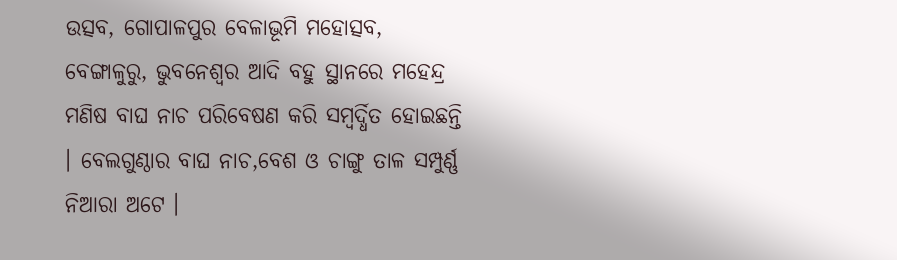ଉତ୍ସବ, ଗୋପାଳପୁର ବେଳାଭୂମି ମହୋତ୍ସବ, ବେଙ୍ଗାଳୁରୁ, ଭୁବନେଶ୍ୱର ଆଦି ବହୁ ସ୍ଥାନରେ ମହେନ୍ଦ୍ର ମଣିଷ ବାଘ ନାଚ ପରିବେଷଣ କରି ସମ୍ବର୍ଦ୍ଧିତ ହୋଇଛନ୍ତି । ବେଲଗୁଣ୍ଠାର ବାଘ ନାଚ,ବେଶ ଓ ଚାଙ୍ଗୁ ତାଳ ସମ୍ପୁର୍ଣ୍ଣ ନିଆରା ଅଟେ ।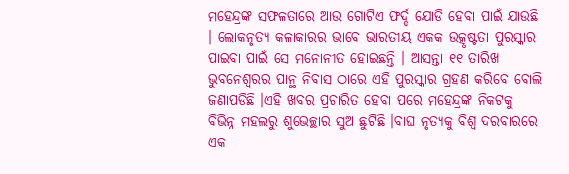ମହେନ୍ଦ୍ରଙ୍କ ସଫଳତାରେ ଆଉ ଗୋଟିଏ ଫର୍ଦ୍ଦ ଯୋଡି ହେବା ପାଇଁ ଯାଉଛି । ଲୋକନୃତ୍ୟ କଳାକାରର ଭାବେ ଭାରତୀୟ ଏକକ ଉତ୍କୃଷ୍ଟତା ପୁରସ୍କାର ପାଇବା ପାଇଁ ସେ ମନୋନୀତ ହୋଇଛନ୍ତି । ଆସନ୍ତା ୧୧ ତାରିଖ ଭୁବନେଶ୍ୱରର ପାନ୍ଥ ନିବାସ ଠାରେ ଏହି ପୁରସ୍କାର ଗ୍ରହଣ କରିବେ ବୋଲି ଜଣାପଡିଛି ।ଏହି ଖବର ପ୍ରଚାରିତ ହେବା ପରେ ମହେନ୍ଦ୍ରଙ୍କ ନିକଟକୁ ବିଭିନ୍ନ ମହଲରୁ ଶୁଭେଚ୍ଛାର ସୁଅ ଛୁଟିଛି ।ବାଘ ନୃତ୍ୟକୁ ବିଶ୍ୱ ଦରବାରରେ ଏକ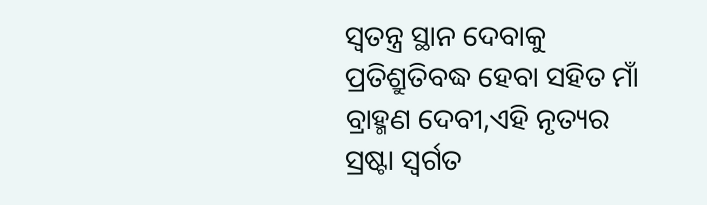ସ୍ୱତନ୍ତ୍ର ସ୍ଥାନ ଦେବାକୁ ପ୍ରତିଶ୍ରୁତିବଦ୍ଧ ହେବା ସହିତ ମାଁ ବ୍ରାହ୍ମଣ ଦେବୀ,ଏହି ନୃତ୍ୟର ସ୍ରଷ୍ଟା ସ୍ୱର୍ଗତ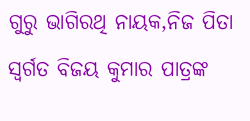ଗୁରୁ ଭାଗିରଥି ନାୟକ,ନିଜ ପିତା ସ୍ୱର୍ଗତ ବିଜୟ କୁମାର ପାତ୍ରଙ୍କ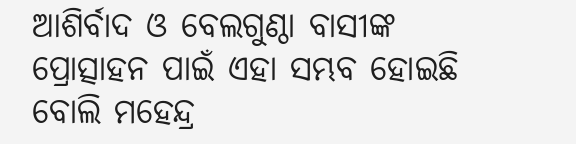ଆଶିର୍ବାଦ ଓ ବେଲଗୁଣ୍ଠା ବାସୀଙ୍କ ପ୍ରୋତ୍ସାହନ ପାଇଁ ଏହା ସମ୍ଭବ ହୋଇଛି ବୋଲି ମହେନ୍ଦ୍ର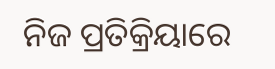ନିଜ ପ୍ରତିକ୍ରିୟାରେ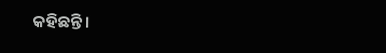କହିଛନ୍ତି ।